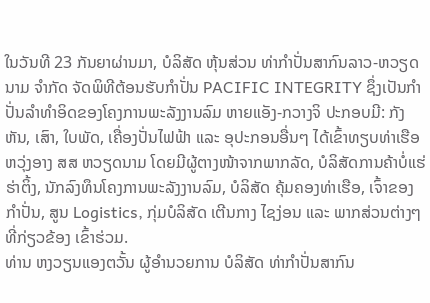ໃນວັນທີ 23 ກັນຍາຜ່ານມາ, ບໍລິສັດ ຫຸ້ນສ່ວນ ທ່າກຳປັ່ນສາກົນລາວ-ຫວຽດນາມ ຈຳກັດ ຈັດພິທີຕ້ອນຮັບກຳປັ່ນ PACIFIC INTEGRITY ຊຶ່ງເປັນກໍາປັ່ນລຳທຳອິດຂອງໂຄງການພະລັງງານລົມ ຫາຍແອັງ-ກວາງຈິ ປະກອບມີ: ກັງຫັນ, ເສົາ, ໃບພັດ, ເຄື່ອງປັ່ນໄຟຟ້າ ແລະ ອຸປະກອນອື່ນໆ ໄດ້ເຂົ້າທຽບທ່າເຮືອ ຫວຸ່ງອາງ ສສ ຫວຽດນາມ ໂດຍມີຜູ້ຕາງໜ້າຈາກພາກລັດ, ບໍລິສັດການຄ້າບໍ່ແຮ່ ຮ່າຕິ້ງ, ນັກລົງທຶນໂຄງການພະລັງງານລົມ, ບໍລິສັດ ຄຸ້ມຄອງທ່າເຮືອ, ເຈົ້າຂອງກຳປັ່ນ, ສູນ Logistics, ກຸ່ມບໍລິສັດ ເຕີນກາງ ໄຊງ່ອນ ແລະ ພາກສ່ວນຕ່າງໆທີ່ກ່ຽວຂ້ອງ ເຂົ້າຮ່ວມ.
ທ່ານ ຫງວຽນແອງຕວັ້ນ ຜູ້ອຳນວຍການ ບໍລິສັດ ທ່າກຳປັ່ນສາກົນ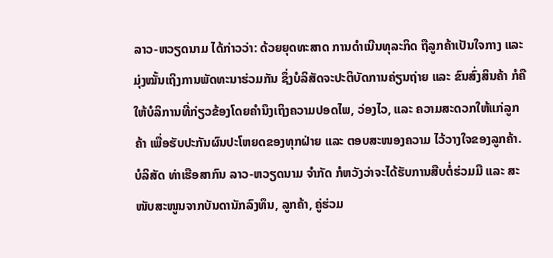ລາວ-ຫວຽດນາມ ໄດ້ກ່າວວ່າ: ດ້ວຍຍຸດທະສາດ ການດຳເນີນທຸລະກິດ ຖືລູກຄ້າເປັນໃຈກາງ ແລະ ມຸ່ງໝັ້ນເຖິງການພັດທະນາຮ່ວມກັນ ຊຶ່ງບໍລິສັດຈະປະຕິບັດການຄ່ຽນຖ່າຍ ແລະ ຂົນສົ່ງສິນຄ້າ ກໍຄື ໃຫ້ບໍລິການທີ່ກ່ຽວຂ້ອງໂດຍຄໍານຶງເຖິງຄວາມປອດໄພ, ວ່ອງໄວ, ແລະ ຄວາມສະດວກໃຫ້ແກ່ລູກຄ້າ ເພື່ອຮັບປະກັນຜົນປະໂຫຍດຂອງທຸກຝ່າຍ ແລະ ຕອບສະໜອງຄວາມ ໄວ້ວາງໃຈຂອງລູກຄ້າ.
ບໍລິສັດ ທ່າເຮືອສາກົນ ລາວ-ຫວຽດນາມ ຈຳກັດ ກໍຫວັງວ່າຈະໄດ້ຮັບການສືບຕໍ່ຮ່ວມມື ແລະ ສະໜັບສະໜູນຈາກບັນດານັກລົງທຶນ, ລູກຄ້າ, ຄູ່ຮ່ວມ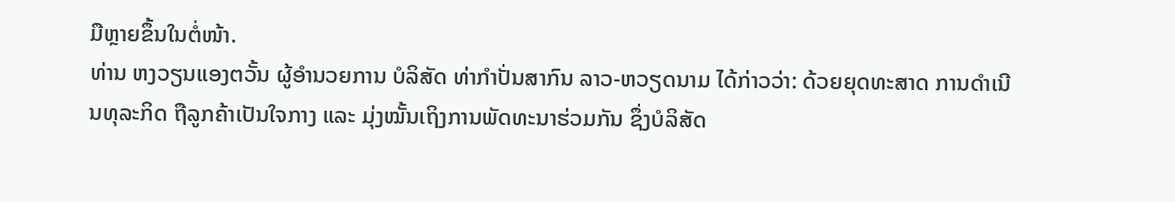ມືຫຼາຍຂຶ້ນໃນຕໍ່ໜ້າ.
ທ່ານ ຫງວຽນແອງຕວັ້ນ ຜູ້ອຳນວຍການ ບໍລິສັດ ທ່າກຳປັ່ນສາກົນ ລາວ-ຫວຽດນາມ ໄດ້ກ່າວວ່າ: ດ້ວຍຍຸດທະສາດ ການດຳເນີນທຸລະກິດ ຖືລູກຄ້າເປັນໃຈກາງ ແລະ ມຸ່ງໝັ້ນເຖິງການພັດທະນາຮ່ວມກັນ ຊຶ່ງບໍລິສັດ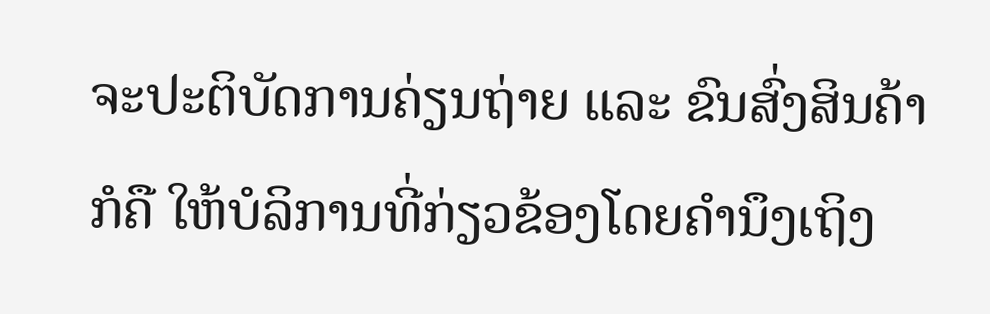ຈະປະຕິບັດການຄ່ຽນຖ່າຍ ແລະ ຂົນສົ່ງສິນຄ້າ ກໍຄື ໃຫ້ບໍລິການທີ່ກ່ຽວຂ້ອງໂດຍຄໍານຶງເຖິງ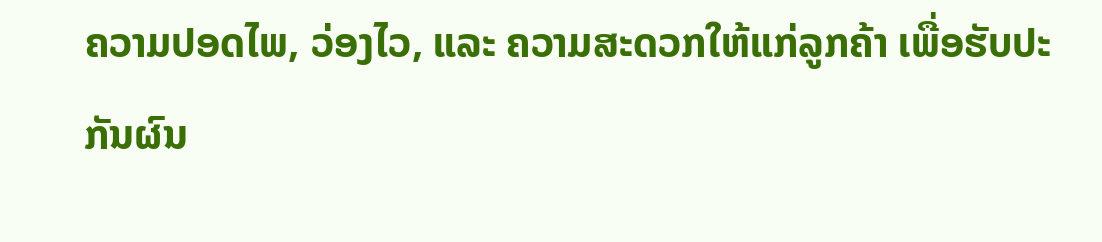ຄວາມປອດໄພ, ວ່ອງໄວ, ແລະ ຄວາມສະດວກໃຫ້ແກ່ລູກຄ້າ ເພື່ອຮັບປະກັນຜົນ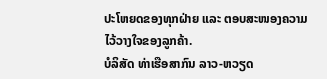ປະໂຫຍດຂອງທຸກຝ່າຍ ແລະ ຕອບສະໜອງຄວາມ ໄວ້ວາງໃຈຂອງລູກຄ້າ.
ບໍລິສັດ ທ່າເຮືອສາກົນ ລາວ-ຫວຽດ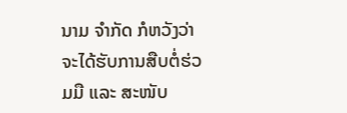ນາມ ຈຳກັດ ກໍຫວັງວ່າຈະໄດ້ຮັບການສືບຕໍ່ຮ່ວມມື ແລະ ສະໜັບ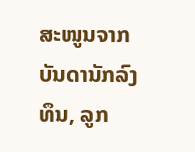ສະໜູນຈາກບັນດານັກລົງທຶນ, ລູກ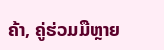ຄ້າ, ຄູ່ຮ່ວມມືຫຼາຍ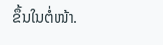ຂຶ້ນໃນຕໍ່ໜ້າ.